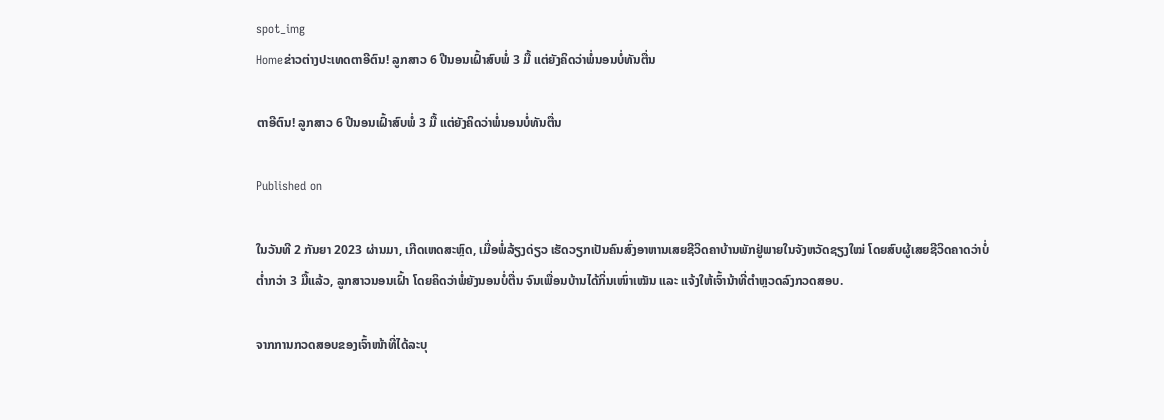spot_img
Homeຂ່າວຕ່າງປະເທດຕາອີຕົນ! ລູກສາວ 6 ປີນອນເຝົ້າສົບພໍ່ 3 ມື້ ແຕ່ຍັງຄິດວ່າພໍ່ນອນບໍ່ທັນຕື່ນ

ຕາອີຕົນ! ລູກສາວ 6 ປີນອນເຝົ້າສົບພໍ່ 3 ມື້ ແຕ່ຍັງຄິດວ່າພໍ່ນອນບໍ່ທັນຕື່ນ

Published on

ໃນວັນທີ 2 ກັນຍາ 2023 ຜ່ານມາ, ເກີດເຫດສະຫຼົດ, ເມື່ອພໍ່ລ້ຽງດ່ຽວ ເຮັດວຽກເປັນຄົນສົ່ງອາຫານເສຍຊີວິດຄາບ້ານພັກຢູ່ພາຍໃນຈັງຫວັດຊຽງໃໝ່ ໂດຍສົບຜູ້ເສຍຊີວິດຄາດວ່າບໍ່ຕ່ຳກວ່າ 3 ມື້ແລ້ວ, ລູກສາວນອນເຝົ້າ ໂດຍຄິດວ່າພໍ່ຍັງນອນບໍ່ຕື່ນ ຈົນເພື່ອນບ້ານໄດ້ກິ່ນເໜົ່າເໝັນ ແລະ ແຈ້ງໃຫ້ເຈົ້ານ້າທີ່ຕຳຫຼວດລົງກວດສອບ.

ຈາກການກວດສອບຂອງເຈົ້າໜ້າທີ່ໄດ້ລະບຸ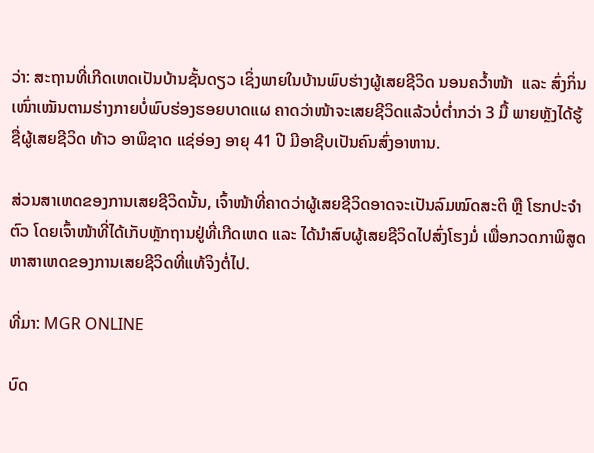ວ່າ: ສະຖານທີ່ເກີດເຫດເປັນບ້ານຊັ້ນດຽວ ເຊິ່ງພາຍໃນບ້ານພົບຮ່າງຜູ້ເສຍຊີວິດ ນອນຄວ້ຳໜ້າ  ແລະ ສົ່ງກິ່ນເໜົ່າເໝັນຕາມຮ່າງກາຍບໍ່ພົບຮ່ອງຮອຍບາດແຜ ຄາດວ່າໜ້າຈະເສຍຊີວິດແລ້ວບໍ່ຕ່ຳກວ່າ 3 ມື້ ພາຍຫຼັງໄດ້ຮູ້ຊື່ຜູ້ເສຍຊີວິດ ທ້າວ ອາພິຊາດ ແຊ່ອ່ອງ ອາຍຸ 41 ປີ ມີອາຊີບເປັນຄົນສົ່ງອາຫານ.

ສ່ວນສາເຫດຂອງການເສຍຊີວິດນັ້ນ, ເຈົ້າໜ້າທີ່ຄາດວ່າຜູ້ເສຍຊີວິດອາດຈະເປັນລົມໝົດສະຕິ ຫຼື ໂຮກປະຈຳຕົວ ໂດຍເຈົ້າໜ້າທີ່ໄດ້ເກັບຫຼັກຖານຢູ່ທີ່ເກີດເຫດ ແລະ ໄດ້ນຳສົບຜູ້ເສຍຊີວິດໄປສົ່ງໂຮງມໍ່ ເພື່ອກວດກາພິສູດຫາສາເຫດຂອງການເສຍຊີວິດທີ່ແທ້ຈິງຕໍ່ໄປ.

ທີ່ມາ: MGR ONLINE

ບົດ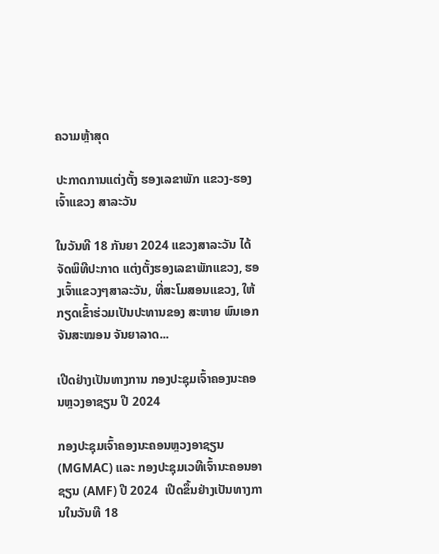ຄວາມຫຼ້າສຸດ

ປະກາດການແຕ່ງຕັ້ງ ຮອງເລຂາພັກ ແຂວງ-ຮອງເຈົ້າແຂວງ ສາລະວັນ

ໃນວັນທີ 18 ກັນຍາ 2024 ແຂວງສາລະວັນ ໄດ້ຈັດພິທີປະກາດ ແຕ່ງຕັ້ງຮອງເລຂາພັກແຂວງ, ຮອງເຈົ້າແຂວງໆສາລະວັນ, ທີ່ສະໂມສອນແຂວງ, ໃຫ້ກຽດເຂົ້າຮ່ວມເປັນປະທານຂອງ ສະຫາຍ ພົນເອກ ຈັນສະໝອນ ຈັນຍາລາດ...

ເປີດຢ່າງເປັນທາງການ ກອງປະຊຸມເຈົ້າຄອງນະຄອນຫຼວງອາຊຽນ ປີ 2024

ກອງປະຊຸມເຈົ້າຄອງນະຄອນຫຼວງອາຊຽນ (MGMAC) ແລະ ກອງປະຊຸມເວທີເຈົ້ານະຄອນອາຊຽນ (AMF) ປີ 2024  ເປີດຂຶ້ນຢ່າງເປັນທາງການໃນວັນທີ 18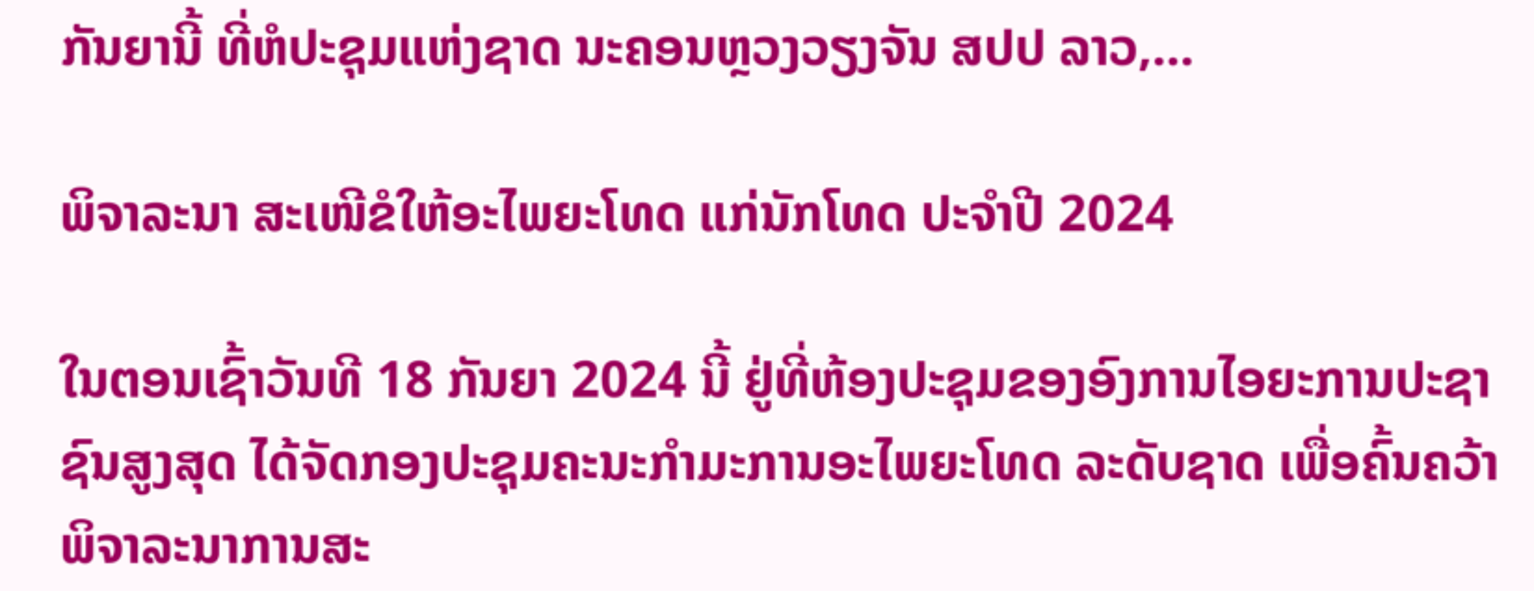ກັນຍານີ້ ທີ່ຫໍປະຊຸມແຫ່ງຊາດ ນະຄອນຫຼວງວຽງຈັນ ສປປ ລາວ,...

ພິຈາລະນາ ສະເໜີຂໍໃຫ້ອະໄພຍະໂທດ ແກ່ນັກໂທດ ປະຈໍາປີ 2024

ໃນຕອນເຊົ້າວັນທີ 18 ກັນຍາ 2024 ນີ້ ຢູ່ທີ່ຫ້ອງປະຊຸມຂອງອົງການໄອຍະການປະຊາຊົນສູງສຸດ ໄດ້ຈັດກອງປະຊຸມຄະນະກໍາມະການອະໄພຍະໂທດ ລະດັບຊາດ ເພື່ອຄົ້ນຄວ້າພິຈາລະນາການສະ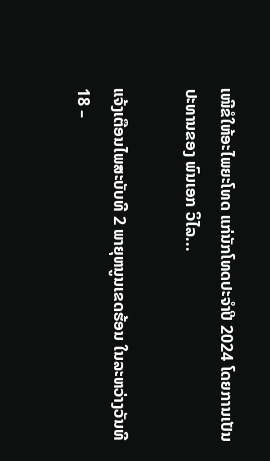ເໜີຂໍໃຫ້ອະໄພຍະໂທດ ແກ່ນັກໂທດປະຈໍາປີ 2024 ໂດຍການເປັນປະທານຂອງ ພົນເອກ ວິໄລ...

ແຈ້ງເຕືອນໄພສະບັບທີ 2 ພາຍຸຫນູນເຂດຮ້ອນ ໃນລະຫວ່າງວັນທີ 18 –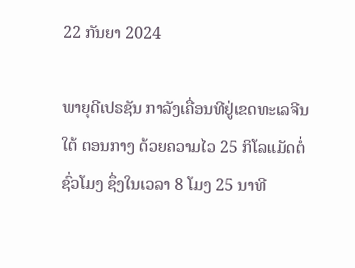22 ກັນຍາ 2024

ພາຍຸດີເປຣຊັນ ກາລັງເຄື່ອນທີຢູ່ເຂດທະເລຈີນໃຕ້ ຕອນກາງ ດ້ວຍຄວາມໄວ 25 ກິໂລແມັດຕໍ່ ຊົ່ວໂມງ ຊຶ່ງໃນເວລາ 8 ໂມງ 25 ນາທີ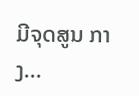ມີຈຸດສູນ ກາງ...